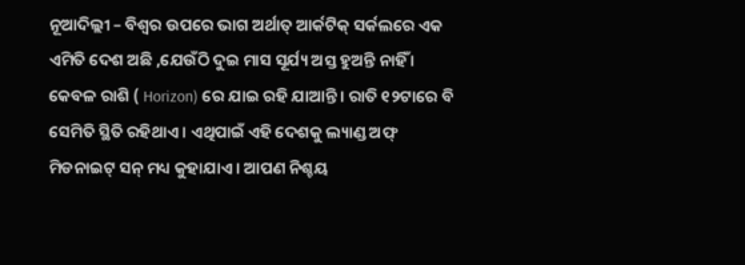ନୂଆଦିଲ୍ଲୀ – ବିଶ୍ୱର ଉପରେ ଭାଗ ଅର୍ଥାତ୍ ଆର୍କଟିକ୍ ସର୍କଲରେ ଏକ ଏମିତି ଦେଶ ଅଛି ,ଯେଉଁଠି ଦୁଇ ମାସ ସୂର୍ଯ୍ୟ ଅସ୍ତ ହୁଅନ୍ତି ନାହିଁ । କେବଳ ରାଶି ( Horizon) ରେ ଯାଇ ରହି ଯାଆନ୍ତି । ରାତି ୧୨ଟାରେ ବି ସେମିତି ସ୍ଥିତି ରହିଥାଏ । ଏଥିପାଇଁ ଏହି ଦେଶକୁ ଲ୍ୟାଣ୍ଡ ଅଫ୍ ମିଡନାଇଟ୍ ସନ୍ ମଧ୍ୟ କୁହାଯାଏ । ଆପଣ ନିଶ୍ଚୟ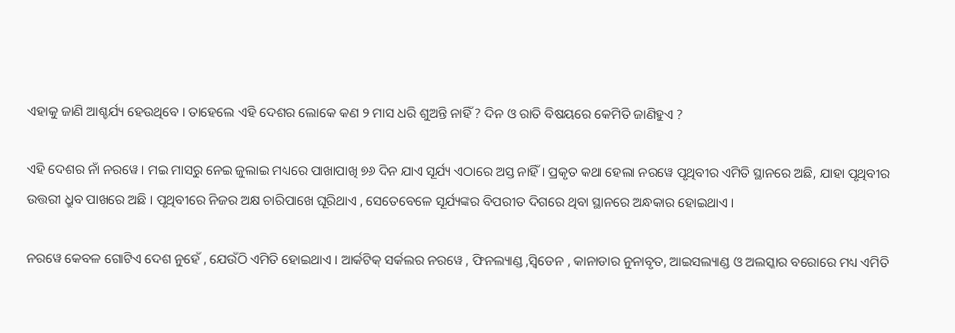ଏହାକୁ ଜାଣି ଆଶ୍ଚର୍ଯ୍ୟ ହେଉଥିବେ । ତାହେଲେ ଏହି ଦେଶର ଲୋକେ କଣ ୨ ମାସ ଧରି ଶୁଅନ୍ତି ନାହିଁ ? ଦିନ ଓ ରାତି ବିଷୟରେ କେମିତି ଜାଣିହୁଏ ?

ଏହି ଦେଶର ନାଁ ନରୱେ । ମଇ ମାସରୁ ନେଇ ଜୁଲାଇ ମଧ୍ୟରେ ପାଖାପାଖି ୭୬ ଦିନ ଯାଏ ସୂର୍ଯ୍ୟ ଏଠାରେ ଅସ୍ତ ନାହିଁ । ପ୍ରକୃତ କଥା ହେଲା ନରୱେ ପୃଥିବୀର ଏମିତି ସ୍ଥାନରେ ଅଛି, ଯାହା ପୃଥିବୀର ଉତ୍ତରୀ ଧ୍ରୁବ ପାଖରେ ଅଛି । ପୃଥିବୀରେ ନିଜର ଅକ୍ଷ ଚାରିପାଖେ ଘୂରିଥାଏ , ସେତେବେଳେ ସୂର୍ଯ୍ୟଙ୍କର ବିପରୀତ ଦିଗରେ ଥିବା ସ୍ଥାନରେ ଅନ୍ଧକାର ହୋଇଥାଏ ।

ନରୱେ କେବଳ ଗୋଟିଏ ଦେଶ ନୁହେଁ , ଯେଉଁଠି ଏମିତି ହୋଇଥାଏ । ଆର୍କଟିକ୍ ସର୍କଲର ନରୱେ , ଫିନଲ୍ୟାଣ୍ଡ ,ସ୍ୱିଡେନ , କାନାଡାର ନୁନାବୃତ, ଆଇସଲ୍ୟାଣ୍ଡ ଓ ଅଲସ୍କାର ବରୋରେ ମଧ୍ୟ ଏମିତି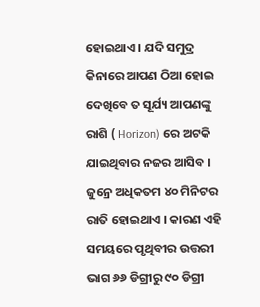ହୋଇଥାଏ । ଯଦି ସମୁଦ୍ର କିନାରେ ଆପଣ ଠିଆ ହୋଇ ଦେଖିବେ ତ ସୂର୍ଯ୍ୟ ଆପଣଙ୍କୁ ରାଶି ( Horizon) ରେ ଅଟକି ଯାଇଥିବାର ନଜର ଆସିବ । ଜୁନ୍ରେ ଅଧିକତମ ୪୦ ମିନିଟର ରାତି ହୋଇଥାଏ । କାରଣ ଏହି ସମୟରେ ପୃଥିବୀର ଉତ୍ତରୀ ଭାଗ ୬୬ ଡିଗ୍ରୀରୁ ୯୦ ଡିଗ୍ରୀ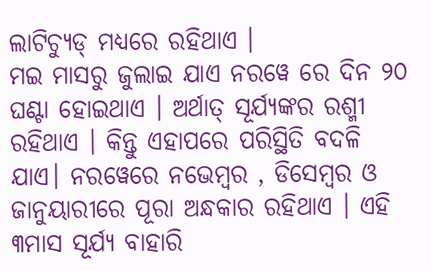ଲାଟିଚ୍ୟୁଡ୍ ମଧ୍ୟରେ ରହିଥାଏ ।
ମଇ ମାସରୁ ଜୁଲାଇ ଯାଏ ନରୱେ ରେ ଦିନ ୨୦ ଘଣ୍ଟା ହୋଇଥାଏ । ଅର୍ଥାତ୍ ସୂର୍ଯ୍ୟଙ୍କର ରଶ୍ମୀ ରହିଥାଏ । କିନ୍ତୁ ଏହାପରେ ପରିସ୍ଥିତି ବଦଳି ଯାଏ। ନରୱେରେ ନଭେମ୍ୱର , ଡିସେମ୍ୱର ଓ ଜାନୁୟାରୀରେ ପୂରା ଅନ୍ଧକାର ରହିଥାଏ । ଏହି ୩ମାସ ସୂର୍ଯ୍ୟ ବାହାରି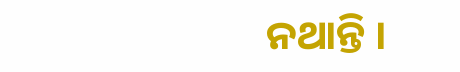ନଥାନ୍ତି ।